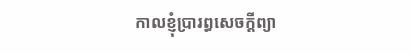កាលខ្ញុំប្រារព្ធសេចក្តីព្យា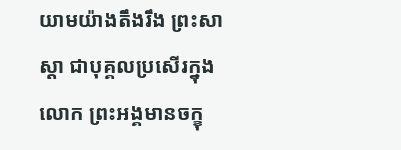យាមយ៉ាងតឹងរឹង ព្រះសាស្តា ជាបុគ្គលប្រសើរក្នុងលោក ព្រះអង្គមានចក្ខុ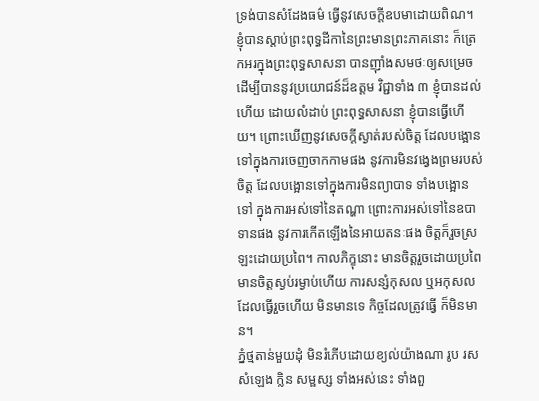ទ្រង់បានសំដែងធម៌ ធើ្វនូវសេចក្តីឧបមាដោយពិណ។ ខ្ញុំបានស្តាប់ព្រះពុទ្ធដីកានៃព្រះមានព្រះភាគនោះ ក៏ត្រេកអរក្នុងព្រះពុទ្ធសាសនា បានញ៉ាំងសមថៈឲ្យសម្រេច ដើម្បីបាននូវប្រយោជន៍ដ៏ឧត្តម វិជ្ជាទាំង ៣ ខ្ញុំបានដល់ហើយ ដោយលំដាប់ ព្រះពុទ្ធសាសនា ខ្ញុំបានធើ្វហើយ។ ព្រោះឃើញនូវសេចក្តីស្ងាត់របស់ចិត្ត ដែលបង្អោនទៅក្នុងការចេញចាកកាមផង នូវការមិនវង្វេងព្រមរបស់ចិត្ត ដែលបង្អោនទៅក្នុងការមិនព្យាបាទ ទាំងបង្អោនទៅ ក្នុងការអស់ទៅនៃតណ្ហា ព្រោះការអស់ទៅនៃឧបាទានផង នូវការកើតឡើងនៃអាយតនៈផង ចិត្តក៏រួចស្រឡះដោយប្រពៃ។ កាលភិក្ខុនោះ មានចិត្តរួចដោយប្រពៃ មានចិត្តស្ងប់រម្ងាប់ហើយ ការសន្សំកុសល ឬអកុសល ដែលធើ្វរួចហើយ មិនមានទេ កិច្ចដែលត្រូវធើ្វ ក៏មិនមាន។
ភ្នំថ្មតាន់មួយដុំ មិនរំភើបដោយខ្យល់យ៉ាងណា រូប រស សំឡេង ក្លិន សម្ផស្ស ទាំងអស់នេះ ទាំងពួ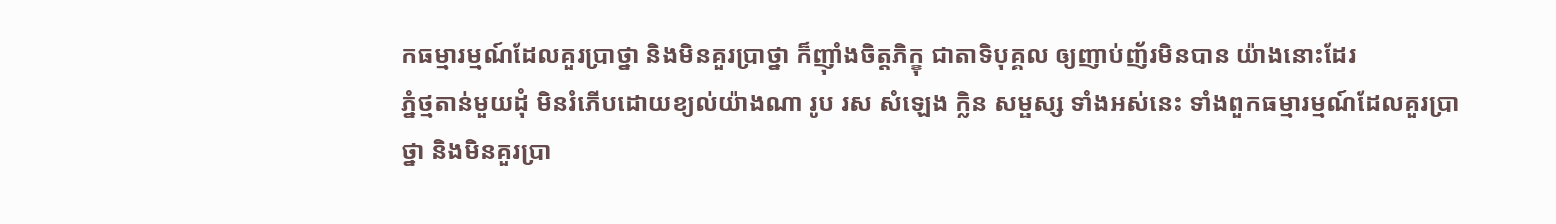កធម្មារម្មណ៍ដែលគួរប្រាថ្នា និងមិនគួរប្រាថ្នា ក៏ញ៉ាំងចិត្តភិក្ខុ ជាតាទិបុគ្គល ឲ្យញាប់ញ័រមិនបាន យ៉ាងនោះដែរ
ភ្នំថ្មតាន់មួយដុំ មិនរំភើបដោយខ្យល់យ៉ាងណា រូប រស សំឡេង ក្លិន សម្ផស្ស ទាំងអស់នេះ ទាំងពួកធម្មារម្មណ៍ដែលគួរប្រាថ្នា និងមិនគួរប្រា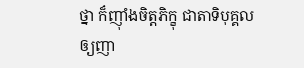ថ្នា ក៏ញ៉ាំងចិត្តភិក្ខុ ជាតាទិបុគ្គល ឲ្យញា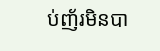ប់ញ័រមិនបា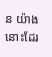ន យ៉ាងនោះដែរ